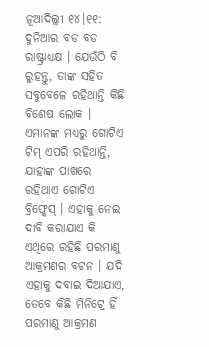ନୂଆଦିଲ୍ଲୀ ୧୪।୧୧: ଦୁନିଆର ବଡ ବଡ ରାଷ୍ଟ୍ରାଧ୍ୟକ୍ଷ । ଯେଉଁଠି ବି ରୁହନ୍ତୁ, ତାଙ୍କ ସହିତ ସବୁବେଳେ ରହିଥାନ୍ତି କିଛି ବିଶେଷ ଲୋକ । ଏମାନଙ୍କ ମଧ୍ୟରୁ ଗୋଟିଏ ଟିମ୍ ଏପରି ରହିଥାନ୍ତି, ଯାହାଙ୍କ ପାଖରେ ରହିଥାଏ ଗୋଟିଏ ବ୍ରିଫ୍କେସ୍ । ଏହାକୁ ନେଇ ଦାବି କରାଯାଏ କି ଏଥିରେ ରହିଛି ପରମାଣୁ ଆକ୍ରମଣର ବଟନ । ଯଦି ଏହାକୁ ଦବାଇ ଦିଆଯାଏ, ତେବେ କିଛି ମିନିଟ୍ରେ ହିଁ ପରମାଣୁ ଆକ୍ରମଣ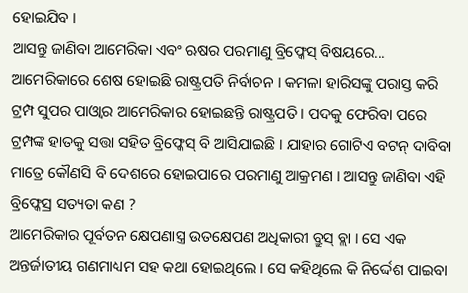ହୋଇଯିବ ।
ଆସନ୍ତୁ ଜାଣିବା ଆମେରିକା ଏବଂ ଋଷର ପରମାଣୁ ବ୍ରିଫ୍କେସ୍ ବିଷୟରେ... ଆମେରିକାରେ ଶେଷ ହୋଇଛି ରାଷ୍ଟ୍ରପତି ନିର୍ବାଚନ । କମଳା ହାରିସଙ୍କୁ ପରାସ୍ତ କରି ଟ୍ରମ୍ପ ସୁପର ପାଓ୍ବାର ଆମେରିକାର ହୋଇଛନ୍ତି ରାଷ୍ଟ୍ରପତି । ପଦକୁ ଫେରିବା ପରେ ଟ୍ରମ୍ପଙ୍କ ହାତକୁ ସତ୍ତା ସହିତ ବ୍ରିଫ୍କେସ୍ ବି ଆସିଯାଇଛି । ଯାହାର ଗୋଟିଏ ବଟନ୍ ଦାବିବା ମାତ୍ରେ କୌଣସି ବି ଦେଶରେ ହୋଇପାରେ ପରମାଣୁ ଆକ୍ରମଣ । ଆସନ୍ତୁ ଜାଣିବା ଏହି ବ୍ରିଫ୍କେସ୍ର ସତ୍ୟତା କଣ ?
ଆମେରିକାର ପୂର୍ବତନ କ୍ଷେପଣାସ୍ତ୍ର ଉତକ୍ଷେପଣ ଅଧିକାରୀ ବ୍ରୁସ୍ ବ୍ଲା । ସେ ଏକ ଅନ୍ତର୍ଜାତୀୟ ଗଣମାଧ୍ୟମ ସହ କଥା ହୋଇଥିଲେ । ସେ କହିଥିଲେ କି ନିର୍ଦ୍ଦେଶ ପାଇବା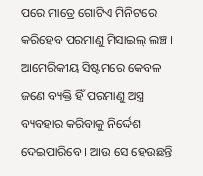ପରେ ମାତ୍ରେ ଗୋଟିଏ ମିନିଟରେ କରିହେବ ପରମାଣୁ ମିସାଇଲ୍ ଲଞ୍ଚ । ଆମେରିକୀୟ ସିଷ୍ଟମରେ କେବଳ ଜଣେ ବ୍ୟକ୍ତି ହିଁ ପରମାଣୁ ଅସ୍ତ୍ର ବ୍ୟବହାର କରିବାକୁ ନିର୍ଦ୍ଦେଶ ଦେଇପାରିବେ । ଆଉ ସେ ହେଉଛନ୍ତି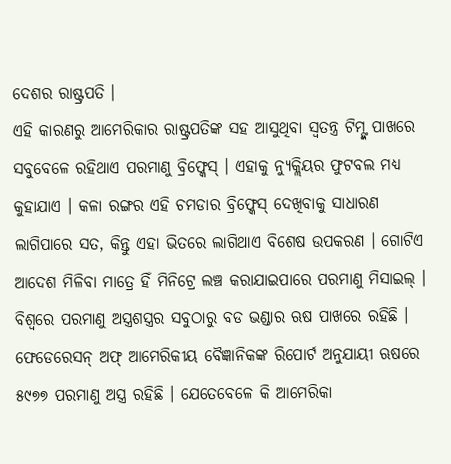ଦେଶର ରାଷ୍ଟ୍ରପତି ।
ଏହି କାରଣରୁ ଆମେରିକାର ରାଷ୍ଟ୍ରପତିଙ୍କ ସହ ଆସୁଥିବା ସ୍ୱତନ୍ତ୍ର ଟିମ୍ଙ୍କ ପାଖରେ ସବୁବେଳେ ରହିଥାଏ ପରମାଣୁ ବ୍ରିଫ୍କେସ୍ । ଏହାକୁ ନ୍ୟୁକ୍ଲିୟର ଫୁଟବଲ ମଧ୍ୟ କୁହାଯାଏ । କଳା ରଙ୍ଗର ଏହି ଚମଡାର ବ୍ରିଫ୍କେସ୍ ଦେଖିବାକୁ ସାଧାରଣ ଲାଗିପାରେ ସତ, କିନ୍ତୁ ଏହା ଭିତରେ ଲାଗିଥାଏ ବିଶେଷ ଉପକରଣ । ଗୋଟିଏ ଆଦେଶ ମିଳିବା ମାତ୍ରେ ହିଁ ମିନିଟ୍ରେ ଲଞ୍ଚ କରାଯାଇପାରେ ପରମାଣୁ ମିସାଇଲ୍ ।
ବିଶ୍ୱରେ ପରମାଣୁ ଅସ୍ତ୍ରଶସ୍ତ୍ରର ସବୁଠାରୁ ବଡ ଭଣ୍ଡାର ଋଷ ପାଖରେ ରହିଛି । ଫେଡେରେସନ୍ ଅଫ୍ ଆମେରିକୀୟ ବୈଜ୍ଞାନିକଙ୍କ ରିପୋର୍ଟ ଅନୁଯାୟୀ ଋଷରେ ୫୯୭୭ ପରମାଣୁ ଅସ୍ତ୍ର ରହିଛି । ଯେତେବେଳେ କି ଆମେରିକା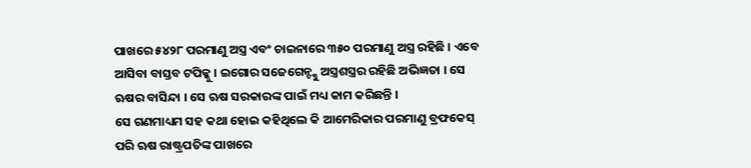ପାଖରେ ୫୪୨୮ ପରମାଣୁ ଅସ୍ତ୍ର ଏବଂ ଚାଇନାରେ ୩୫୦ ପରମାଣୁ ଅସ୍ତ୍ର ରହିଛି । ଏବେ ଆସିବା ବାସ୍ତବ ଟପିକ୍କୁ । ଇଗୋର ସଜେଗେନ୍ଙ୍କୁ ଅସ୍ତ୍ରଶସ୍ତ୍ରର ରହିଛି ଅଭିଜ୍ଞତା । ସେ ଋଷର ବାସିନ୍ଦା । ସେ ଋଷ ସରକାରଙ୍କ ପାଇଁ ମଧ୍ୟ କାମ କରିଛନ୍ତି ।
ସେ ଗଣମାଧ୍ୟମ ସହ କଥା ହୋଇ କହିଥିଲେ କି ଆମେରିକାର ପରମାଣୁ ବ୍ରଫକେସ୍ ପରି ଋଷ ରାଷ୍ଟ୍ରପତିଙ୍କ ପାଖରେ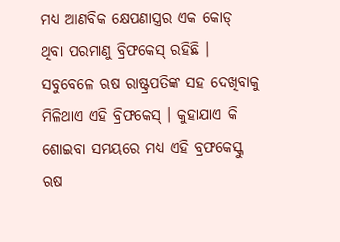ମଧ୍ୟ ଆଣବିକ କ୍ଷେପଣାସ୍ତ୍ରର ଏକ କୋଡ୍ ଥିବା ପରମାଣୁ ବ୍ରିଫକେସ୍ ରହିଛି । ସବୁବେଳେ ଋଷ ରାଷ୍ଟ୍ରପତିଙ୍କ ସହ ଦେଖିବାକୁ ମିଳିଥାଏ ଏହି ବ୍ରିଫକେସ୍ । କୁହାଯାଏ କି ଶୋଇବା ସମୟରେ ମଧ୍ୟ ଏହି ବ୍ରଫକେସ୍କୁ ଋଷ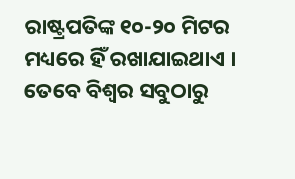ରାଷ୍ଟ୍ରପତିଙ୍କ ୧୦-୨୦ ମିଟର ମଧ୍ୟରେ ହିଁ ରଖାଯାଇଥାଏ । ତେବେ ବିଶ୍ବର ସବୁଠାରୁ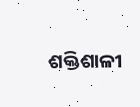ଶକ୍ତିଶାଳୀ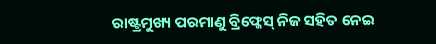ରାଷ୍ଟ୍ରମୁଖ୍ୟ ପରମାଣୁ ବ୍ରିଫ୍କେସ୍ ନିଜ ସହିତ ନେଇ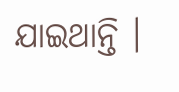ଯାଇଥାନ୍ତି ।